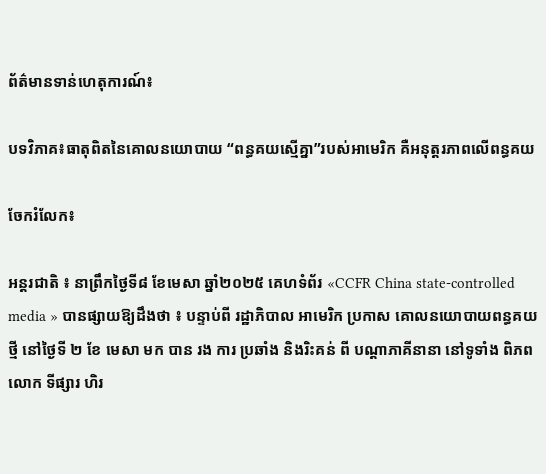ព័ត៌មានទាន់ហេតុការណ៍៖

បទវិភាគ៖ធាតុពិតនៃគោលនយោបាយ “ពន្ធគយស្មើគ្នា”របស់អាមេរិក គឺអនុត្តរភាពលើពន្ធគយ

ចែករំលែក៖

អន្តរជាតិ ៖ នាព្រឹកថ្ងៃទី៨ ខែមេសា ឆ្នាំ២០២៥ គេហទំព័រ «CCFR China state-controlled media » បានផ្សាយឱ្យដឹងថា ៖ បន្ទាប់ពី រដ្ឋាភិបាល អាមេរិក ប្រកាស គោលនយោបាយពន្ធគយថ្មី នៅថ្ងៃទី ២ ខែ មេសា មក បាន រង ការ ប្រឆាំង និងរិះគន់ ពី បណ្តាភាគីនានា នៅទូទាំង ពិភពលោក ទីផ្សារ ហិរ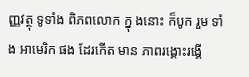ញ្ញវត្ថុ ទូទាំង ពិភពលោក ក្នុ ងនោះ ក៏បូក រួម ទាំង អាមេរិក ផង ដែរកើត មាន ភាពរង្គោះរង្គើ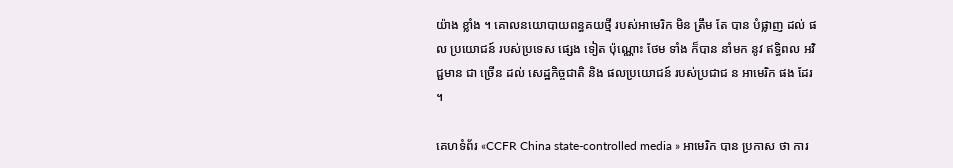យ៉ាង ខ្លាំង ។ គោលនយោបាយពន្ធគយថ្មី របស់អាមេរិក មិន ត្រឹម តែ បាន បំផ្លាញ ដល់ ផល ប្រយោជន៍ របស់ប្រទេស ផ្សេង ទៀត ប៉ុណ្ណោះ ថែម ទាំង ក៏បាន នាំមក នូវ ឥទ្ធិពល អវិជ្ជមាន ជា ច្រើន ដល់ សេដ្ឋកិច្ចជាតិ និង ផលប្រយោជន៍ របស់ប្រជាជ ន អាមេរិក ផង ដែរ ។

គេហទំព័រ «CCFR China state-controlled media » អាមេរិក បាន ប្រកាស ថា ការ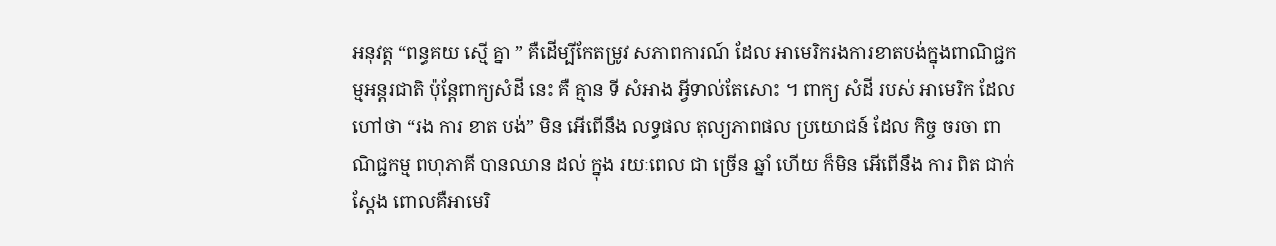អនុវត្ត “ពន្ធគយ ស្មើ គ្នា ” គឺដើម្បីកែតម្រូវ សភាពការណ៍ ដែល អាមេរិករងការខាតបង់ក្នុងពាណិជ្ជកម្មអន្តរជាតិ ប៉ុន្តែពាក្យសំដី នេះ គឺ គ្មាន ទី សំអាង អ្វីទាល់តែសោះ ។ ពាក្យ សំដី របស់ អាមេរិក ដែល ហៅថា “រង ការ ខាត បង់” មិន អើពើនឹង លទ្ធផល តុល្យភាពផល ប្រយោជន៍ ដែល កិច្ច ចរចា ពាណិជ្ជកម្ម ពហុភាគី បានឈាន ដល់ ក្នុង រយៈពេល ជា ច្រើន ឆ្នាំ ហើយ ក៏មិន អើពើនឹង ការ ពិត ជាក់ស្ដែង ពោលគឺអាមេរិ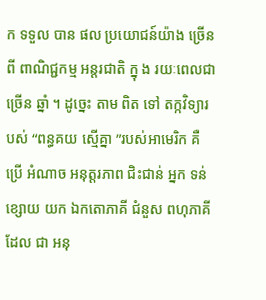ក ទទួល បាន ផល ប្រយោជន៍យ៉ាង ច្រើនពី ពាណិជ្ជកម្ម អន្តរជាតិ ក្នុ ង រយៈពេលជា ច្រើន ឆ្នាំ ។ ដូច្នេះ តាម ពិត ទៅ តក្កវិទ្យារបស់ “ពន្ធគយ ស្មើគ្នា ”របស់អាមេរិក គឺ ប្រើ អំណាច អនុត្តរភាព ជិះជាន់ អ្នក ទន់ខ្សោយ យក ឯកតោភាគី ជំនួស ពហុភាគី ដែល ជា អនុ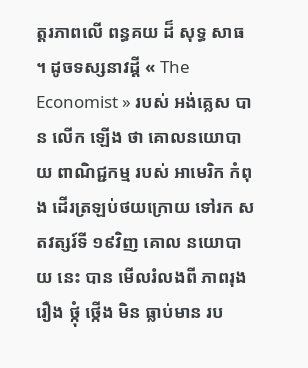ត្តរភាពលើ ពន្ធគយ ដ៏ សុទ្ធ សាធ ។ ដូចទស្សនាវដ្តី « The Economist » របស់ អង់គ្លេស បាន លើក ឡើង ថា គោលនយោបាយ ពាណិជ្ជកម្ម របស់ អាមេរិក កំពុង ដើរត្រឡប់ថយក្រោយ ទៅរក សតវត្សរ៍ទី ១៩វិញ គោល នយោបាយ នេះ បាន មើលរំលងពី ភាពរុង រឿង ថ្កុំ ថ្កើង មិន ធ្លាប់មាន រប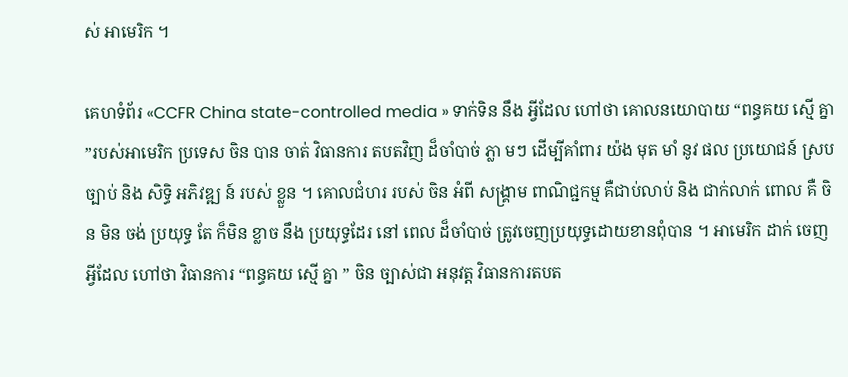ស់ អាមេរិក ។

គេហទំព័រ «CCFR China state-controlled media » ទាក់ទិន នឹង អ្វីដែល ហៅថា គោលនយោបាយ “ពន្ធគយ ស្មើ គ្នា ”របស់អាមេរិក ប្រទេស ចិន បាន ចាត់ វិធានការ តបតវិញ ដ៏ចាំបាច់ ភ្លា មៗ ដើម្បីគាំពារ យ៉ង មុត មាំ នូវ ផល ប្រយោជន៍ ស្រប ច្បាប់ និង សិទ្ធិ អភិវឌ្ឍ ន៍ របស់ ខ្លួន ។ គោលជំហរ របស់ ចិន អំពី សង្គ្រាម ពាណិជ្ជកម្ម គឺជាប់លាប់ និង ជាក់លាក់ ពោល គឺ ចិន មិន ចង់ ប្រយុទ្ធ តែ ក៏មិន ខ្លាច នឹង ប្រយុទ្ធដែរ នៅ ពេល ដ៏ចាំបាច់ ត្រូវចេញប្រយុទ្ធដោយខានពុំបាន ។ អាមេរិក ដាក់ ចេញ អ្វីដែល ហៅថា វិធានការ “ពន្ធគយ ស្មើ គ្នា ” ចិន ច្បាស់ជា អនុវត្ត វិធានការតបត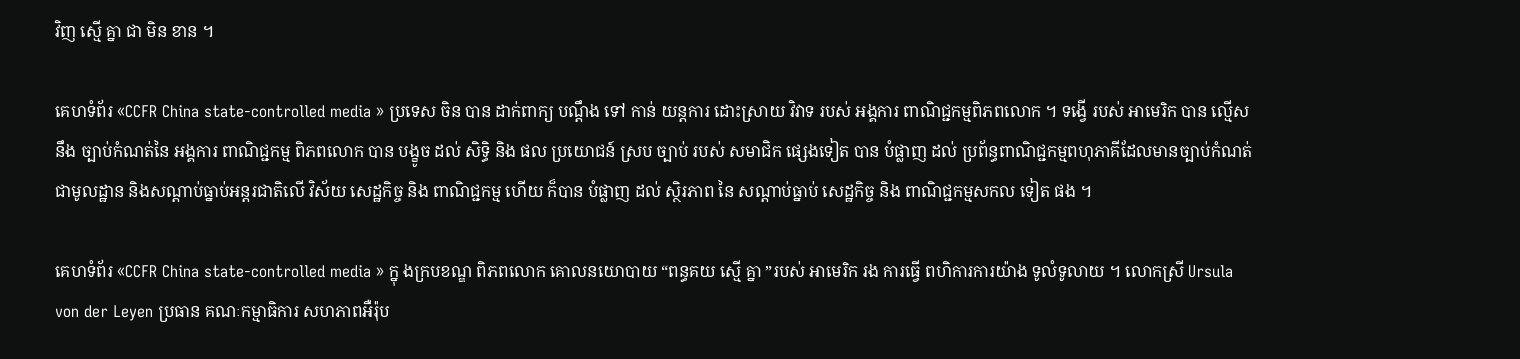វិញ ស្មើ គ្នា ជា មិន ខាន ។

គេហទំព័រ «CCFR China state-controlled media » ប្រទេស ចិន បាន ដាក់ពាក្យ បណ្ដឹង ទៅ កាន់ យន្តការ ដោះស្រាយ វិវាទ របស់ អង្គការ ពាណិជ្ជកម្មពិភពលោក ។ ទង្វើ របស់ អាមេរិក បាន ល្មើស នឹង ច្បាប់កំណត់នៃ អង្គការ ពាណិជ្ជកម្ម ពិភពលោក បាន បង្ខូច ដល់ សិទ្ធិ និង ផល ប្រយោជន៍ ស្រប ច្បាប់ របស់ សមាជិក ផ្សេងទៀត បាន បំផ្លាញ ដល់ ប្រព័ន្ធពាណិជ្ជកម្មពហុភាគីដែលមានច្បាប់កំណត់ជាមូលដ្ឋាន និងសណ្តាប់ធ្នាប់អន្តរជាតិលើ វិស័យ សេដ្ឋកិច្ច និង ពាណិជ្ជកម្ម ហើយ ក៏បាន បំផ្លាញ ដល់ ស្ថិរភាព នៃ សណ្តាប់ធ្នាប់ សេដ្ឋកិច្ច និង ពាណិជ្ជកម្មសកល ទៀត ផង ។

គេហទំព័រ «CCFR China state-controlled media » ក្នុ ងក្របខណ្ឌ ពិភពលោក គោលនយោបាយ “ពន្ធគយ ស្មើ គ្នា ”របស់ អាមេរិក រង ការធ្វើ ពហិការការយ៉ាង ទូលំទូលាយ ។ លោកស្រី Ursula von der Leyen ប្រធាន គណៈកម្មាធិការ សហភាពអឺរ៉ុប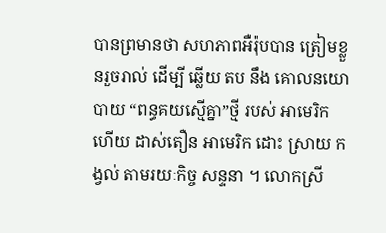បានព្រមានថា សហភាពអឺរ៉ុបបាន ត្រៀមខ្លួនរួចរាល់ ដើម្បី ឆ្លើយ តប នឹង គោលនយោបាយ “ពន្ធគយស្មើគ្នា”ថ្មី របស់ អាមេរិក ហើយ ដាស់តឿន អាមេរិក ដោះ ស្រាយ កង្វល់ តាមរយៈកិច្ច សន្ទនា ។ លោកស្រី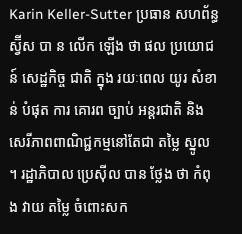Karin Keller-Sutter ប្រធាន សហព័ន្ធ ស្វ៊ីស បា ន លើក ឡើង ថា ផល ប្រយោជន៍ សេដ្ឋកិច្ច ជាតិ ក្នុង រយៈពេល យូរ សំខាន់ បំផុត ការ គោរព ច្បាប់ អន្តរជាតិ និង សេរីភាពពាណិជ្ជកម្មនៅតែជា តម្លៃ ស្នូល ។ រដ្ឋាភិបាល ប្រេស៊ីល បាន ថ្លែង ថា កំពុង វាយ តម្លៃ ចំពោះសក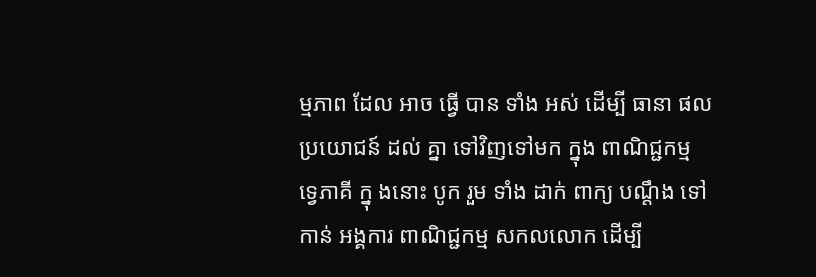ម្មភាព ដែល អាច ធ្វើ បាន ទាំង អស់ ដើម្បី ធានា ផល ប្រយោជន៍ ដល់ គ្នា ទៅវិញទៅមក ក្នុង ពាណិជ្ជកម្ម ទ្វេភាគី ក្នុ ងនោះ បូក រួម ទាំង ដាក់ ពាក្យ បណ្តឹង ទៅកាន់ អង្គការ ពាណិជ្ជកម្ម សកលលោក ដើម្បី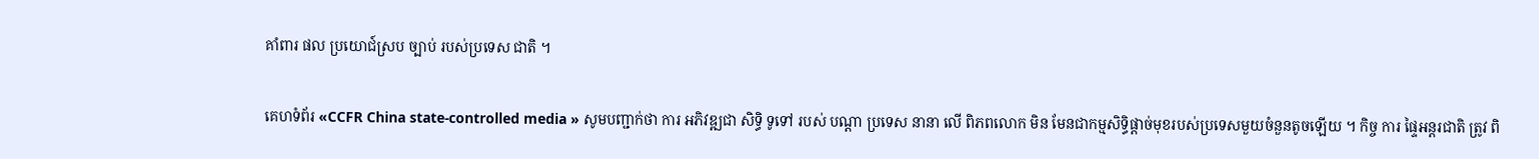គាំពារ ផល ប្រយោជ៍ស្រប ច្បាប់ របស់ប្រទេស ជាតិ ។

គេហទំព័រ «CCFR China state-controlled media » សូមបញ្ជាក់ថា ការ អភិវឌ្ឍជា សិទ្ធិ ទូទៅ របស់ បណ្តា ប្រទេស នានា លើ ពិភពលោក មិន មែនជាកម្មសិទ្ធិផ្តាច់មុខរបស់ប្រទេសមួយចំនួនតូចឡើយ ។ កិច្ច ការ ផ្ទៃអន្តរជាតិ ត្រូវ ពិ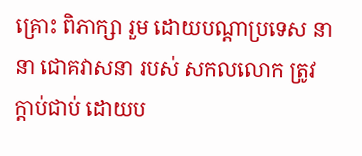គ្រោះ ពិភាក្សា រួម ដោយបណ្តាប្រទេស នានា ជោគវាសនា របស់ សកលលោក ត្រូវ ក្តាប់ជាប់ ដោយប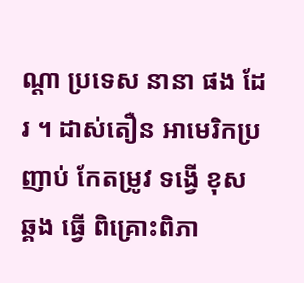ណ្តា ប្រទេស នានា ផង ដែរ ។ ដាស់តឿន អាមេរិកប្រញាប់ កែតម្រូវ ទង្វើ ខុស ឆ្គង ធ្វើ ពិគ្រោះពិភា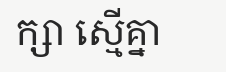ក្សា ស្មើគ្នា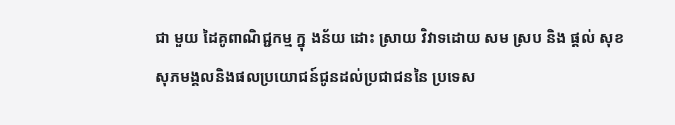ជា មួយ ដៃគូពាណិជ្ជកម្ម ក្នុ ងន័យ ដោះ ស្រាយ វិវាទដោយ សម ស្រប និង ផ្តល់ សុខសុភមង្គលនិងផលប្រយោជន៍ជូនដល់ប្រជាជននៃ ប្រទេស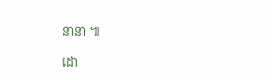នានា ៕

ដោ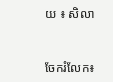យ ៖ សិលា


ចែករំលែក៖